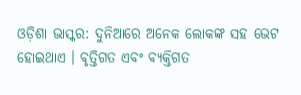ଓଡ଼ିଶା ଭାସ୍କର: ଦୁନିଆରେ ଅନେକ ଲୋକଙ୍କ ସହ ଭେଟ ହୋଇଥାଏ । ବୃତ୍ତିଗତ ଏବଂ ବ୍ୟକ୍ତିଗତ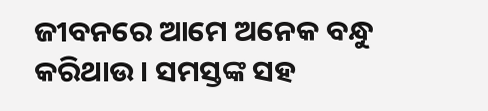ଜୀବନରେ ଆମେ ଅନେକ ବନ୍ଧୁ କରିଥାଉ । ସମସ୍ତଙ୍କ ସହ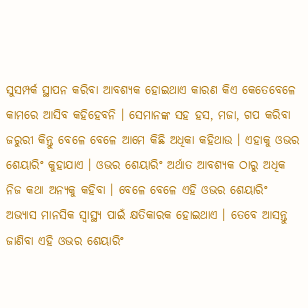ସୁସମ୍ପର୍କ ସ୍ଥାପନ କରିବା ଆବଶ୍ୟକ ହୋଇଥାଏ କାରଣ କିଏ କେତେବେଳେ କାମରେ ଆସିବ କହିହେବନି । ସେମାନଙ୍କ ସହ ହସ, ମଜା, ଗପ କରିବା ଜରୁରୀ କିନ୍ତୁ ବେଳେ ବେଳେ ଆମେ କିଛି ଅଧିକା କହିଥାଉ । ଏହାକୁ ଓଭର ଶେୟାରିଂ କୁହାଯାଏ । ଓଭର ଶେୟାରିଂ ଅର୍ଥାତ ଆବଶ୍ୟକ ଠାରୁ ଅଧିକ ନିଜ କଥା ଅନ୍ୟକୁ କହିବା । ବେଳେ ବେଳେ ଏହି ଓଭର ଶେୟାରିଂ ଅଭ୍ୟାସ ମାନସିକ ସ୍ୱାସ୍ଥ୍ୟ ପାଇଁ କ୍ଷତିକାରକ ହୋଇଥାଏ । ତେବେ ଆସନ୍ତୁ ଜାଣିବା ଏହି ଓଭର ଶେୟାରିଂ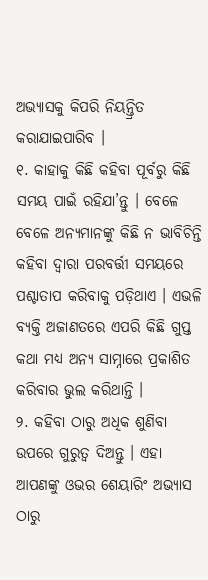ଅଭ୍ୟାସକୁ କିପରି ନିୟନ୍ତ୍ରିତ କରାଯାଇପାରିବ ।
୧. କାହାକୁ କିଛି କହିବା ପୂର୍ବରୁ କିଛି ସମୟ ପାଇଁ ରହିଯା’ନ୍ତୁ । ବେଳେ ବେଳେ ଅନ୍ୟମାନଙ୍କୁ କିଛି ନ ଭାବିଚିନ୍ତି କହିବା ଦ୍ୱାରା ପରବର୍ତ୍ତୀ ସମୟରେ ପଶ୍ଚାତାପ କରିବାକୁ ପଡ଼ିଥାଏ । ଏଭଳି ବ୍ୟକ୍ତି ଅଜାଣତରେ ଏପରି କିଛି ଗୁପ୍ତ କଥା ମଧ୍ୟ ଅନ୍ୟ ସାମ୍ନାରେ ପ୍ରକାଶିତ କରିବାର ଭୁଲ କରିଥାନ୍ତି ।
୨. କହିବା ଠାରୁ ଅଧିକ ଶୁଣିବା ଉପରେ ଗୁରୁତ୍ୱ ଦିଅନ୍ତୁ । ଏହା ଆପଣଙ୍କୁ ଓଭର ଶେୟାରିଂ ଅଭ୍ୟାସ ଠାରୁ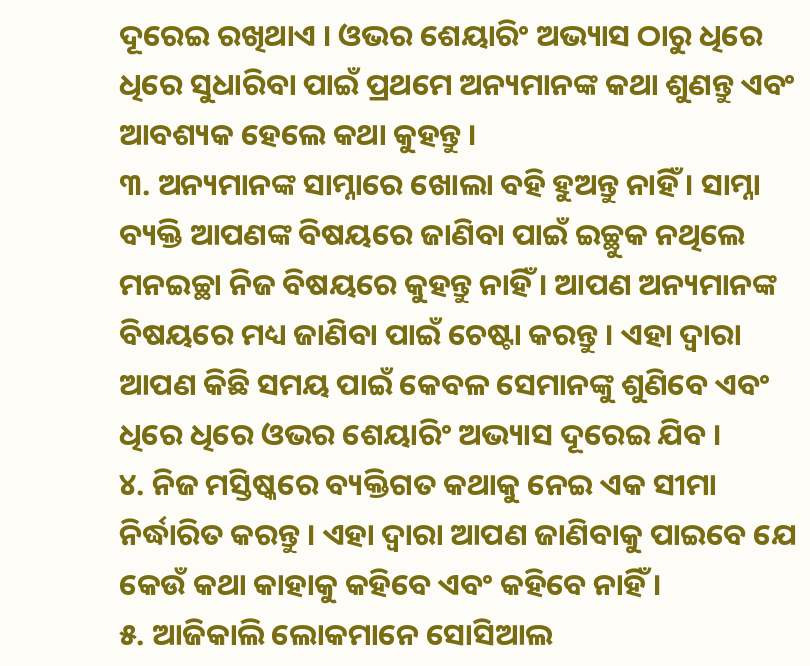ଦୂରେଇ ରଖିଥାଏ । ଓଭର ଶେୟାରିଂ ଅଭ୍ୟାସ ଠାରୁ ଧିରେ ଧିରେ ସୁଧାରିବା ପାଇଁ ପ୍ରଥମେ ଅନ୍ୟମାନଙ୍କ କଥା ଶୁଣନ୍ତୁ ଏବଂ ଆବଶ୍ୟକ ହେଲେ କଥା କୁହନ୍ତୁ ।
୩. ଅନ୍ୟମାନଙ୍କ ସାମ୍ନାରେ ଖୋଲା ବହି ହୁଅନ୍ତୁ ନାହିଁ । ସାମ୍ନା ବ୍ୟକ୍ତି ଆପଣଙ୍କ ବିଷୟରେ ଜାଣିବା ପାଇଁ ଇଚ୍ଛୁକ ନଥିଲେ ମନଇଚ୍ଛା ନିଜ ବିଷୟରେ କୁହନ୍ତୁ ନାହିଁ । ଆପଣ ଅନ୍ୟମାନଙ୍କ ବିଷୟରେ ମଧ୍ୟ ଜାଣିବା ପାଇଁ ଚେଷ୍ଟା କରନ୍ତୁ । ଏହା ଦ୍ୱାରା ଆପଣ କିଛି ସମୟ ପାଇଁ କେବଳ ସେମାନଙ୍କୁ ଶୁଣିବେ ଏବଂ ଧିରେ ଧିରେ ଓଭର ଶେୟାରିଂ ଅଭ୍ୟାସ ଦୂରେଇ ଯିବ ।
୪. ନିଜ ମସ୍ତିଷ୍କରେ ବ୍ୟକ୍ତିଗତ କଥାକୁ ନେଇ ଏକ ସୀମା ନିର୍ଦ୍ଧାରିତ କରନ୍ତୁ । ଏହା ଦ୍ୱାରା ଆପଣ ଜାଣିବାକୁ ପାଇବେ ଯେ କେଉଁ କଥା କାହାକୁ କହିବେ ଏବଂ କହିବେ ନାହିଁ ।
୫. ଆଜିକାଲି ଲୋକମାନେ ସୋସିଆଲ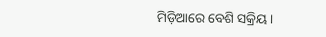ମିଡ଼ିଆରେ ବେଶି ସକ୍ରିୟ ।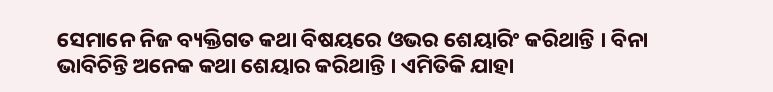ସେମାନେ ନିଜ ବ୍ୟକ୍ତିଗତ କଥା ବିଷୟରେ ଓଭର ଶେୟାରିଂ କରିଥାନ୍ତି । ବିନା ଭାବିଚିନ୍ତି ଅନେକ କଥା ଶେୟାର କରିଥାନ୍ତି । ଏମିତିକି ଯାହା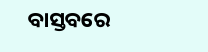ବାସ୍ତବରେ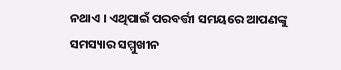ନଥାଏ । ଏଥିପାଇଁ ପରବର୍ତ୍ତୀ ସମୟରେ ଆପଣଙ୍କୁ ସମସ୍ୟାର ସମ୍ମୁଖୀନ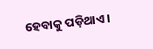ହେବାକୁ ପଡ଼ିଥାଏ ।